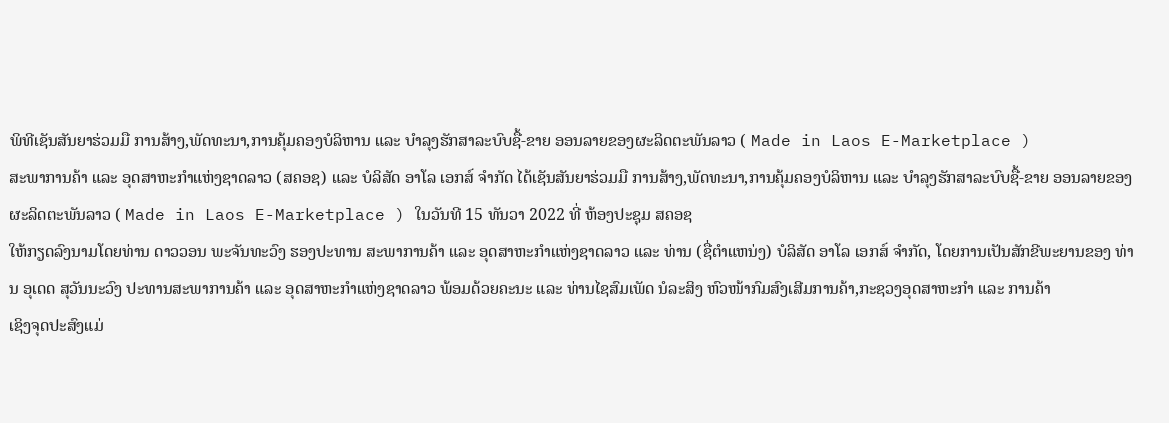ພິທີເຊັນສັນຍາຮ່ວມມື ການສ້າງ,ພັດທະນາ,ການຄຸ້ມຄອງບໍລິຫານ ແລະ ບໍາລຸງຮັກສາລະບົບຊື້-ຂາຍ ອອນລາຍຂອງຜະລິດຕະພັນລາວ ( Made in Laos E-Marketplace )
ສະພາການຄ້າ ແລະ ອຸດສາຫະກຳແຫ່ງຊາດລາວ (ສຄອຊ) ແລະ ບໍລິສັດ ອາໂລ ເອກສ໌ ຈຳກັດ ໄດ້ເຊັນສັນຍາຮ່ວມມື ການສ້າງ,ພັດທະນາ,ການຄຸ້ມຄອງບໍລິຫານ ແລະ ບໍາລຸງຮັກສາລະບົບຊື້-ຂາຍ ອອນລາຍຂອງຜະລິດຕະພັນລາວ ( Made in Laos E-Marketplace ) ໃນວັນທີ 15 ທັນວາ 2022 ທີ່ ຫ້ອງປະຊຸມ ສຄອຊ
ໃຫ້ກຽດລົງນາມໂດຍທ່ານ ດາວວອນ ພະຈັນທະວົງ ຮອງປະທານ ສະພາການຄ້າ ແລະ ອຸດສາຫະກຳແຫ່ງຊາດລາວ ແລະ ທ່ານ (ຊື່ຕຳແຫນ່ງ) ບໍລິສັດ ອາໂລ ເອກສ໌ ຈຳກັດ, ໂດຍການເປັນສັກຂີພະຍານຂອງ ທ່ານ ອຸເດດ ສຸວັນນະວົງ ປະທານສະພາການຄ້າ ແລະ ອຸດສາຫະກຳແຫ່ງຊາດລາວ ພ້ອມດ້ວຍຄະນະ ແລະ ທ່ານໄຊສົມເພັດ ນໍລະສິງ ຫົວໜ້າກົມສົງເສີມການຄ້າ,ກະຊວງອຸດສາຫະກຳ ແລະ ການຄ້າ
ເຊິງຈຸດປະສົງແມ່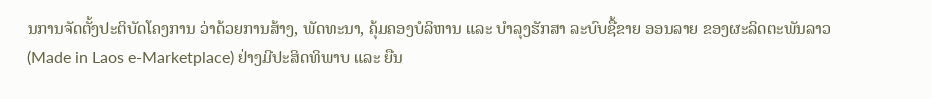ນການຈັດຕັ້ງປະຕິບັດໂຄງການ ວ່າດ້ວຍການສ້າງ, ພັດທະນາ, ຄຸ້ມຄອງບໍລິຫານ ແລະ ບຳລຸງຮັກສາ ລະບົບຊື້ຂາຍ ອອນລາຍ ຂອງຜະລິດຕະພັນລາວ (Made in Laos e-Marketplace) ຢ່າງມີປະສິດທິພາບ ແລະ ຍືນ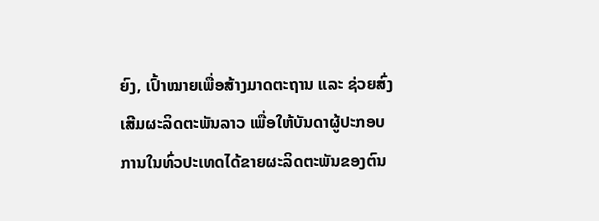ຍົງ, ເປົ້າໝາຍເພື່ອສ້າງມາດຕະຖານ ແລະ ຊ່ວຍສົ່ງເສີມຜະລິດຕະພັນລາວ ເພື່ອໃຫ້ບັນດາຜູ້ປະກອບການໃນທົ່ວປະເທດໄດ້ຂາຍຜະລິດຕະພັນຂອງຕົນ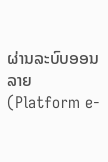ຜ່ານລະບົບອອນລາຍ (Platform e-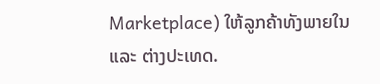Marketplace) ໃຫ້ລູກຄ້າທັງພາຍໃນ ແລະ ຕ່າງປະເທດ.